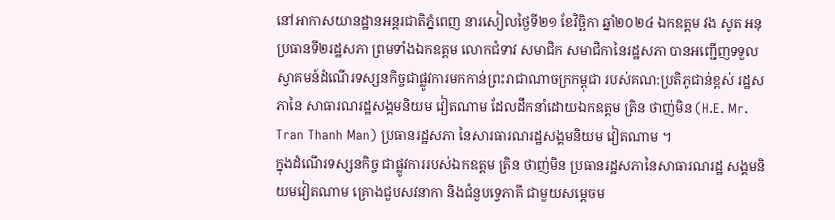នៅអាកាសយានដ្ឋានអន្តរជាតិភ្នំពេញ នារសៀលថ្ងៃទី២១ ខែវិច្ឆិកា ឆ្នាំ២០២៤ ឯកឧត្តម វង សូត អនុប្រធានទី២រដ្ឋសភា ព្រមទាំងឯកឧត្តម លោកជំទាវ សមាជិក សមាជិកានៃរដ្ឋសភា បានអញ្ជើញទទួលស្វាគមន៍ដំណើរទស្សនកិច្ចជាផ្លូវការមកកាន់ព្រះរាជាណាចក្រកម្ពុជា របស់គណ:ប្រតិភូជាន់ខ្ពស់ រដ្ឋសភានៃ សាធារណរដ្ឋសង្គមនិយម វៀតណាម ដែលដឹកនាំដោយឯកឧត្តម ត្រិន ថាញ់មិន (H.E. Mr. Tran Thanh Man) ប្រធានរដ្ឋសភា នៃសារធារណរដ្ឋសង្គមនិយម វៀតណាម ។
ក្នុងដំណើរទស្សនកិច្ច ជាផ្លូវការរបស់ឯកឧត្តម ត្រិន ថាញ់មិន ប្រធានរដ្ឋសភានៃសាធារណរដ្ឋ សង្គមនិយមវៀតណាម គ្រោងជួបសវនាកា និងជំនួបទ្វេភាគី ជាមួយសម្តេចម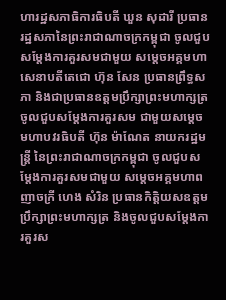ហារដ្ឋសភាធិការធិបតី ឃួន សុដារី ប្រធានរដ្ឋសភានៃព្រះរាជាណាចក្រកម្ពុជា ចូលជួបសម្តែងការគួរសមជាមួយ សម្តេចអគ្គមហាសេនាបតីតេជោ ហ៊ុន សែន ប្រធានព្រឹទ្ធសភា និងជាប្រធានឧត្តមប្រឹក្សាព្រះមហាក្សត្រ ចូលជួបសម្តែងការគួរសម ជាមួយសម្តេចមហាបវរធិបតី ហ៊ុន ម៉ាណែត នាយករដ្ឋមន្ត្រី នៃព្រះរាជាណាចក្រកម្ពុជា ចូលជួបសម្តែងការគួរសមជាមួយ សម្តេចអគ្គមហាពញាចក្រី ហេង សំរិន ប្រធានកិត្តិយសឧត្តមប្រឹក្សាព្រះមហាក្សត្រ និងចូលជួបសម្តែងការគួរស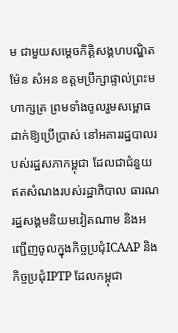ម ជាមួយសម្តេចកិត្តិសង្គហបណ្ឌិត ម៉ែន សំអន ឧត្តមប្រឹក្សាផ្ទាល់ព្រះមហាក្សត្រ ព្រមទាំងចូលរួមសម្ពោធ ដាក់ឱ្យប្រើប្រាស់ នៅអគាររដ្ឋបាលរបស់រដ្ឋសភាកម្ពុជា ដែលជាជំនួយឥតសំណងរបស់រដ្ឋាភិបាល ធារណរដ្ឋសង្គមនិយមវៀតណាម និងអញ្ជើញចូលក្នុងកិច្ចប្រជុំICAAP និងកិច្ចប្រជុំIPTP ដែលកម្ពុជា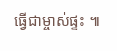ធ្វើជាម្ចាស់ផ្ទះ ៕